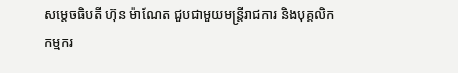សម្តេចធិបតី ហ៊ុន ម៉ាណែត ជួបជាមួយមន្ត្រីរាជការ និងបុគ្គលិកកម្មករ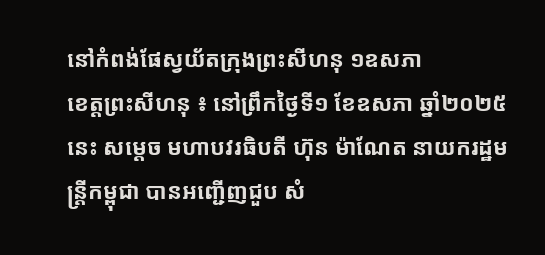នៅកំពង់ផែស្វយ័តក្រុងព្រះសីហនុ ១ឧសភា
ខេត្តព្រះសីហនុ ៖ នៅព្រឹកថ្ងៃទី១ ខែឧសភា ឆ្នាំ២០២៥នេះ សម្តេច មហាបវរធិបតី ហ៊ុន ម៉ាណែត នាយករដ្ឋមន្ត្រីកម្ពុជា បានអញ្ជើញជួប សំ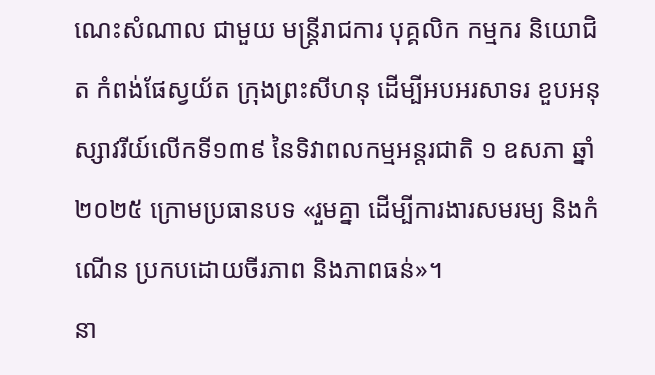ណេះសំណាល ជាមួយ មន្ត្រីរាជការ បុគ្គលិក កម្មករ និយោជិត កំពង់ផែស្វយ័ត ក្រុងព្រះសីហនុ ដើម្បីអបអរសាទរ ខួបអនុស្សាវរីយ៍លើកទី១៣៩ នៃទិវាពលកម្មអន្តរជាតិ ១ ឧសភា ឆ្នាំ២០២៥ ក្រោមប្រធានបទ «រួមគ្នា ដើម្បីការងារសមរម្យ និងកំណើន ប្រកបដោយចីរភាព និងភាពធន់»។
នា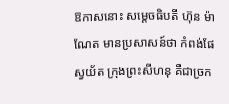ឱកាសនោះ សម្តេចធិបតី ហ៊ុន ម៉ាណែត មានប្រសាសន៍ថា កំពង់ផែស្វយ័ត ក្រុងព្រះសីហនុ គឺជាច្រក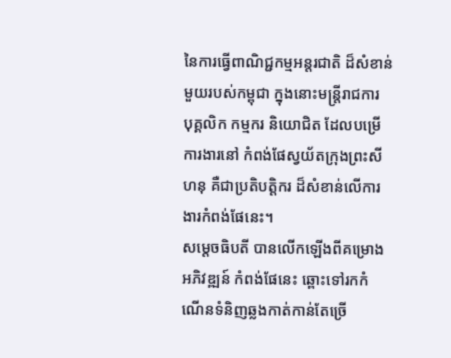នៃការធ្វើពាណិជ្ជកម្មអន្តរជាតិ ដ៏សំខាន់មួយរបស់កម្ពុជា ក្នុងនោះមន្ត្រីរាជការ បុគ្គលិក កម្មករ និយោជិត ដែលបម្រើការងារនៅ កំពង់ផែស្វយ័តក្រុងព្រះសីហនុ គឺជាប្រតិបត្តិករ ដ៏សំខាន់លើការងារកំពង់ផែនេះ។
សម្តេចធិបតី បានលើកឡើងពីគម្រោងអភិវឌ្ឍន៍ កំពង់ផែនេះ ឆ្ពោះទៅរកកំណើនទំនិញឆ្លងកាត់កាន់តែច្រើ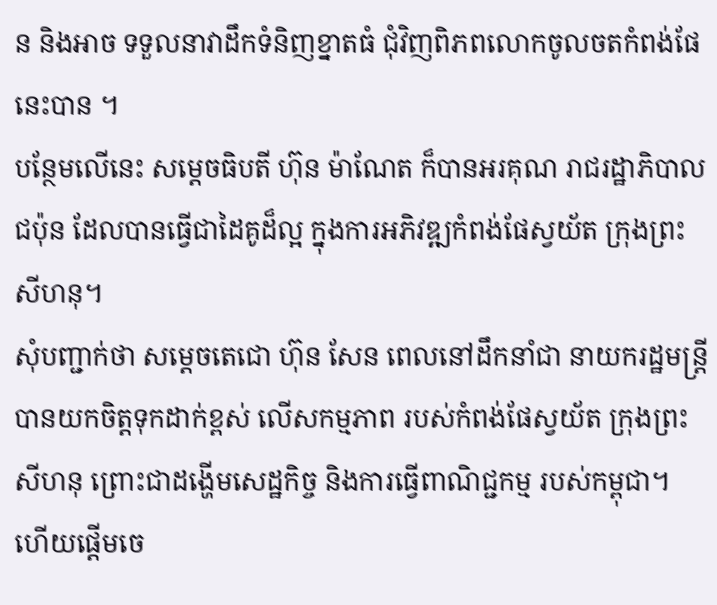ន និងអាច ទទួលនាវាដឹកទំនិញខ្នាតធំ ជុំវិញពិភពលោកចូលចតកំពង់ផែនេះបាន ។
បន្ថែមលើនេះ សម្តេចធិបតី ហ៊ុន ម៉ាណែត ក៏បានអរគុណ រាជរដ្ឋាភិបាលជប៉ុន ដែលបានធ្វើជាដៃគូដ៏ល្អ ក្នុងការអភិវឌ្ឍកំពង់ផែស្វយ័ត ក្រុងព្រះសីហនុ។
សុំបញ្ជាក់ថា សម្តេចតេជោ ហ៊ុន សែន ពេលនៅដឹកនាំជា នាយករដ្ឋមន្ត្រី បានយកចិត្តទុកដាក់ខ្ពស់ លើសកម្មភាព របស់កំពង់ផែស្វយ័ត ក្រុងព្រះសីហនុ ព្រោះជាដង្ហើមសេដ្ឋកិច្ច និងការធ្វើពាណិជ្ជកម្ម របស់កម្ពុជា។ ហើយផ្តើមចេ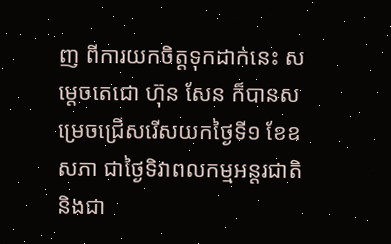ញ ពីការយកចិត្តទុកដាក់នេះ សម្តេចតេជោ ហ៊ុន សែន ក៏បានសម្រេចជ្រើសរើសយកថ្ងៃទី១ ខែឧសភា ជាថ្ងៃទិវាពលកម្មអន្តរជាតិ និងជា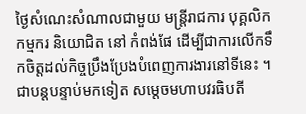ថ្ងៃសំណេះសំណាលជាមួយ មន្ត្រីរាជការ បុគ្គលិក កម្មករ និយោជិត នៅ កំពង់ផែ ដើម្បីជាការលើកទឹកចិត្តដល់កិច្ចប្រឹងប្រែងបំពេញការងារនៅទីនេះ ។
ជាបន្តបន្ទាប់មកទៀត សម្តេចមហាបវរធិបតី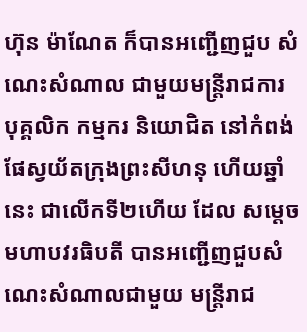ហ៊ុន ម៉ាណែត ក៏បានអញ្ជើញជួប សំណេះសំណាល ជាមួយមន្ត្រីរាជការ បុគ្គលិក កម្មករ និយោជិត នៅកំពង់ផែស្វយ័តក្រុងព្រះសីហនុ ហើយឆ្នាំនេះ ជាលើកទី២ហើយ ដែល សម្តេចមហាបវរធិបតី បានអញ្ជើញជួបសំណេះសំណាលជាមួយ មន្ត្រីរាជ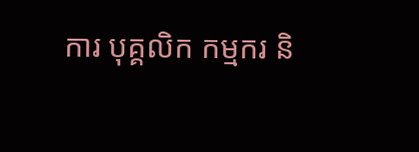ការ បុគ្គលិក កម្មករ និ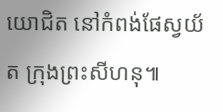យោជិត នៅកំពង់ផែស្វយ័ត ក្រុងព្រះសីហនុ៕